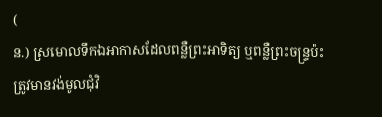(
ន.) ស្រមោលទឹកឯអាកាសដែលពន្លឺព្រះអាទិត្យ ឬពន្លឺព្រះចន្ទ្រប៉ះត្រូវមានវង់មូលជុំវិ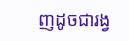ញដូចជារង្វ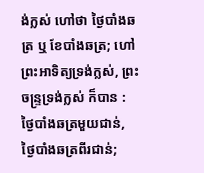ង់ក្លស់ ហៅថា ថ្ងៃបាំងឆត្រ ឬ ខែបាំងឆត្រ; ហៅ ព្រះអាទិត្យទ្រង់ក្លស់, ព្រះចន្ទ្រទ្រង់ក្លស់ ក៏បាន : ថ្ងៃបាំងឆត្រមួយជាន់, ថ្ងៃបាំងឆត្រពីរជាន់;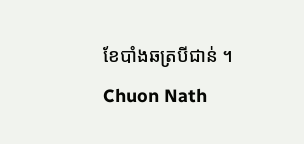ខែបាំងឆត្របីជាន់ ។
Chuon Nath